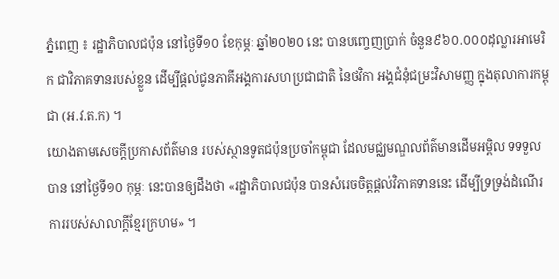ភ្នំពេញ ៖ រដ្ឋាភិបាលជប៉ុន នៅថ្ងៃទី១០ ខែកុម្ភៈ ឆ្នាំ២០២០ នេះ បានបពោ្ចញប្រាក់ ចំនួន៩៦០.០០០ដុល្លារអាមេរិក ជាវិភាគទានរបស់ខ្លួន ដើម្បីផ្ដល់ជូនភាគីអង្គការសហប្រជាជាតិ នៃថវិកា អង្គជំនុំជម្រះវិសាមញ្ញ ក្នុងតុលាការកម្ពុជា (អ.វ.ត.ក) ។
យោងតាមសេចក្ដីប្រកាសព័ត៌មាន របស់ស្ថានទូតជប៉ុនប្រចាំកម្ពុជា ដែលមជ្ឈមណ្ឌលព័ត៌មានដើមអម្ពិល ទទទួលបាន នៅថ្ងៃទី១០ កុម្ភៈ នេះបានឲ្យដឹងថា «រដ្ឋាភិបាលជប៉ុន បានសំរេចចិត្ដផ្ដល់វិភាគទាននេះ ដើម្បីទ្រទ្រង់ដំណើរ ការរបស់សាលាក្ដីខ្មែរក្រហម» ។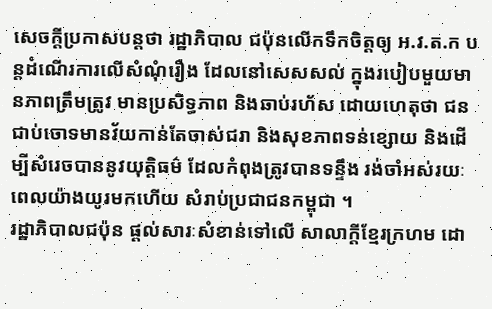សេចក្ដីប្រកាសបន្ដថា រដ្ឋាភិបាល ជប៉ុនលើកទឹកចិត្ដឲ្យ អ.វ.ត.ក បន្ដដំណើរការលើសំណុំរឿង ដែលនៅសេសសល់ ក្នុងរបៀបមួយមានភាពត្រឹមត្រូវ មានប្រសិទ្ធភាព និងឆាប់រហ័ស ដោយហេតុថា ជនជាប់ចោទមានវ័យកាន់តែចាស់ជរា និងសុខភាពទន់ខ្សោយ និងដើម្បីសំរេចបាននូវយុត្ដិធម៌ ដែលកំពុងត្រូវបានទន្ទឹង រង់ចាំអស់រយៈពេលយ៉ាងយូរមកហើយ សំរាប់ប្រជាជនកម្ពុជា ។
រដ្ឋាភិបាលជប៉ុន ផ្ដល់សារៈសំខាន់ទៅលើ សាលាក្ដីខ្មែរក្រហម ដោ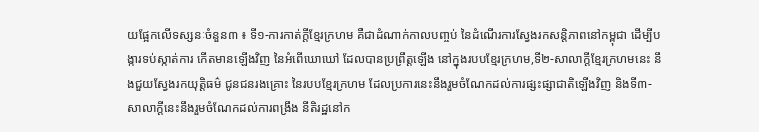យផ្អែកលើទស្សនៈចំនួន៣ ៖ ទី១-ការកាត់ក្ដីខ្មែរក្រហម គឺជាដំណាក់កាលបពា្ចប់ នៃដំណើរការស្វែងរកសន្ដិភាពនៅកម្ពុជា ដើម្បីបង្ការទប់ស្កាត់ការ កើតមានឡើងវិញ នៃអំពើឃោឃៅ ដែលបានប្រព្រឹត្ដឡើង នៅក្នុងរបបខ្មែរក្រហម,ទី២-សាលាក្ដីខ្មែរក្រហមនេះ នឹងជួយស្វែងរកយុត្ដិធម៌ ជូនជនរងគ្រោះ នៃរបបខ្មែរក្រហម ដែលប្រការនេះនឹងរួមចំណែកដល់ការផ្សះផ្សាជាតិឡើងវិញ និងទី៣-សាលាក្ដីនេះនឹងរួមចំណែកដល់ការពង្រឹង នីតិរដ្ឋនៅក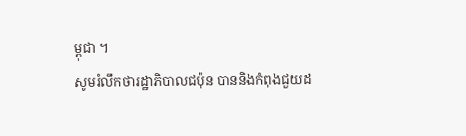ម្ពុជា ។
សូមរំលឹកថារដ្ឋាភិបាលជប៉ុន បាននិងកំពុងជួយដ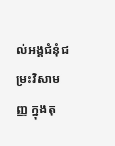ល់អង្គជំនុំជម្រះវិសាមញ្ញ ក្នុងតុ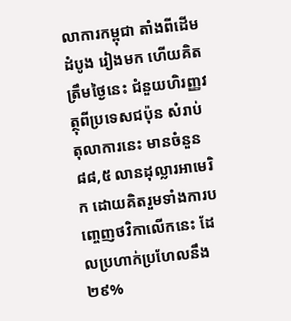លាការកម្ពុជា តាំងពីដើមដំបូង រៀងមក ហើយគិតត្រឹមថ្ងៃនេះ ជំនួយហិរញ្ញវត្ថុពីប្រទេសជប៉ុន សំរាប់តុលាការនេះ មានចំនួន៨៨,៥ លានដុល្លារអាមេរិក ដោយគិតរួមទាំងការបពោ្ចញថវិកាលើកនេះ ដែលប្រហាក់ប្រហែលនឹង ២៩%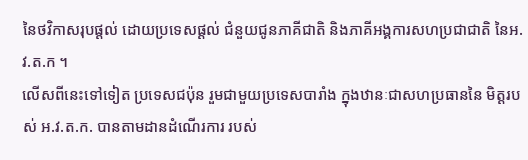នៃថវិកាសរុបផ្ដល់ ដោយប្រទេសផ្ដល់ ជំនួយជូនភាគីជាតិ និងភាគីអង្គការសហប្រជាជាតិ នៃអ. វ.ត.ក ។
លើសពីនេះទៅទៀត ប្រទេសជប៉ុន រួមជាមួយប្រទេសបារាំង ក្នុងឋានៈជាសហប្រធាននៃ មិត្ដរបស់ អ.វ.ត.ក. បានតាមដានដំណើរការ របស់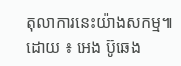តុលាការនេះយ៉ាងសកម្ម៕ដោយ ៖ អេង ប៊ូឆេង